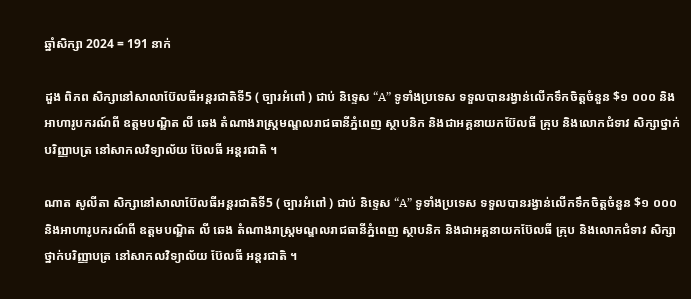ឆ្នាំសិក្សា 2024 = 191 នាក់

ដួង ពិភព សិក្សានៅសាលាប៊ែលធីអន្តរជាតិទី5 ( ច្បារអំពៅ ) ជាប់ និទ្ទេស “A” ទូទាំងប្រទេស ទទួលបានរង្វាន់លើកទឹកចិត្តចំនួន $១ ០០០ និងអាហារូបករណ៍ពី ឧត្តមបណ្ឌិត លី ឆេង តំណាងរាស្រ្តមណ្ឌលរាជធានីភ្នំពេញ ស្ថាបនិក និងជាអគ្គនាយកប៊ែលធី គ្រុប និងលោកជំទាវ សិក្សាថ្នាក់បរិញ្ញាបត្រ នៅសាកលវិទ្យាល័យ ប៊ែលធី អន្តរជាតិ ។

ណាត សូលីតា សិក្សានៅសាលាប៊ែលធីអន្តរជាតិទី5 ( ច្បារអំពៅ ) ជាប់ និទ្ទេស “A” ទូទាំងប្រទេស ទទួលបានរង្វាន់លើកទឹកចិត្តចំនួន $១ ០០០ និងអាហារូបករណ៍ពី ឧត្តមបណ្ឌិត លី ឆេង តំណាងរាស្រ្តមណ្ឌលរាជធានីភ្នំពេញ ស្ថាបនិក និងជាអគ្គនាយកប៊ែលធី គ្រុប និងលោកជំទាវ សិក្សាថ្នាក់បរិញ្ញាបត្រ នៅសាកលវិទ្យាល័យ ប៊ែលធី អន្តរជាតិ ។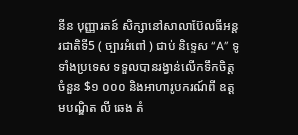នីន បុញ្ញារតន៍ សិក្សានៅសាលាប៊ែលធីអន្តរជាតិទី5 ( ច្បារអំពៅ ) ជាប់ និទ្ទេស “A” ទូទាំងប្រទេស ទទួលបានរង្វាន់លើកទឹកចិត្តចំនួន $១ ០០០ និងអាហារូបករណ៍ពី ឧត្តមបណ្ឌិត លី ឆេង តំ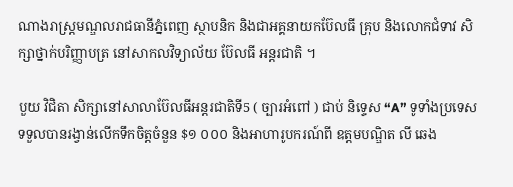ណាងរាស្រ្តមណ្ឌលរាជធានីភ្នំពេញ ស្ថាបនិក និងជាអគ្គនាយកប៊ែលធី គ្រុប និងលោកជំទាវ សិក្សាថ្នាក់បរិញ្ញាបត្រ នៅសាកលវិទ្យាល័យ ប៊ែលធី អន្តរជាតិ ។

បួយ វិជិតា សិក្សានៅសាលាប៊ែលធីអន្តរជាតិទី5 ( ច្បារអំពៅ ) ជាប់ និទ្ទេស “A” ទូទាំងប្រទេស ទទួលបានរង្វាន់លើកទឹកចិត្តចំនួន $១ ០០០ និងអាហារូបករណ៍ពី ឧត្តមបណ្ឌិត លី ឆេង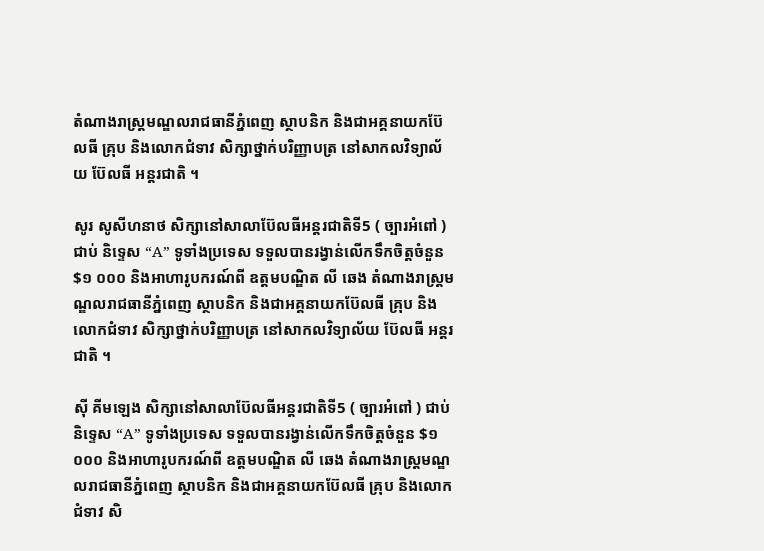តំណាងរាស្រ្តមណ្ឌលរាជធានីភ្នំពេញ ស្ថាបនិក និងជាអគ្គនាយកប៊ែលធី គ្រុប និងលោកជំទាវ សិក្សាថ្នាក់បរិញ្ញាបត្រ នៅសាកលវិទ្យាល័យ ប៊ែលធី អន្តរជាតិ ។

សូរ សូសីហនាថ សិក្សានៅសាលាប៊ែលធីអន្តរជាតិទី5 ( ច្បារអំពៅ ) ជាប់ និទ្ទេស “A” ទូទាំងប្រទេស ទទួលបានរង្វាន់លើកទឹកចិត្តចំនួន $១ ០០០ និងអាហារូបករណ៍ពី ឧត្តមបណ្ឌិត លី ឆេង តំណាងរាស្រ្តមណ្ឌលរាជធានីភ្នំពេញ ស្ថាបនិក និងជាអគ្គនាយកប៊ែលធី គ្រុប និងលោកជំទាវ សិក្សាថ្នាក់បរិញ្ញាបត្រ នៅសាកលវិទ្យាល័យ ប៊ែលធី អន្តរជាតិ ។

ស៊ី គីមឡេង សិក្សានៅសាលាប៊ែលធីអន្តរជាតិទី5 ( ច្បារអំពៅ ) ជាប់ និទ្ទេស “A” ទូទាំងប្រទេស ទទួលបានរង្វាន់លើកទឹកចិត្តចំនួន $១ ០០០ និងអាហារូបករណ៍ពី ឧត្តមបណ្ឌិត លី ឆេង តំណាងរាស្រ្តមណ្ឌលរាជធានីភ្នំពេញ ស្ថាបនិក និងជាអគ្គនាយកប៊ែលធី គ្រុប និងលោកជំទាវ សិ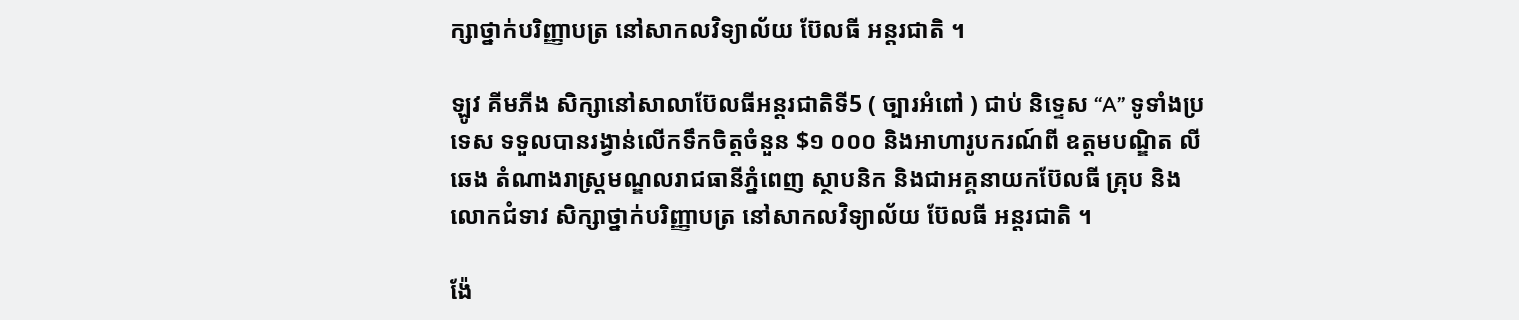ក្សាថ្នាក់បរិញ្ញាបត្រ នៅសាកលវិទ្យាល័យ ប៊ែលធី អន្តរជាតិ ។

ឡូវ គីមភីង សិក្សានៅសាលាប៊ែលធីអន្តរជាតិទី5 ( ច្បារអំពៅ ) ជាប់ និទ្ទេស “A” ទូទាំងប្រទេស ទទួលបានរង្វាន់លើកទឹកចិត្តចំនួន $១ ០០០ និងអាហារូបករណ៍ពី ឧត្តមបណ្ឌិត លី ឆេង តំណាងរាស្រ្តមណ្ឌលរាជធានីភ្នំពេញ ស្ថាបនិក និងជាអគ្គនាយកប៊ែលធី គ្រុប និងលោកជំទាវ សិក្សាថ្នាក់បរិញ្ញាបត្រ នៅសាកលវិទ្យាល័យ ប៊ែលធី អន្តរជាតិ ។

ង៉ែ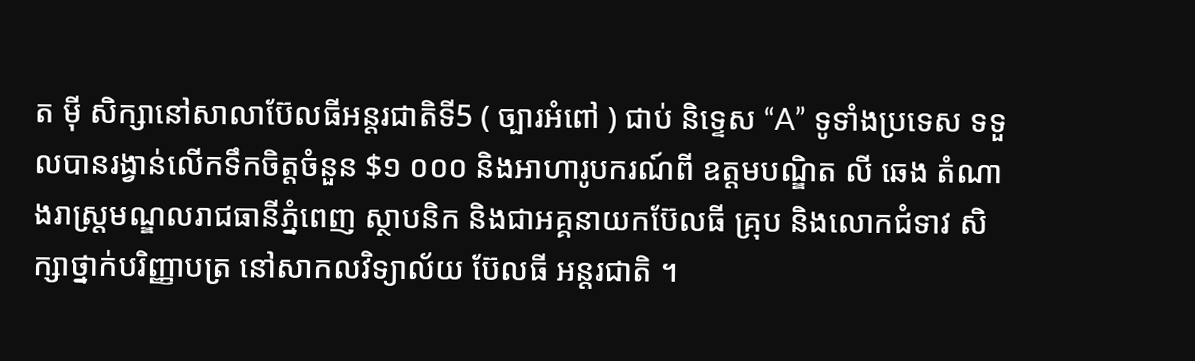ត ម៉ី សិក្សានៅសាលាប៊ែលធីអន្តរជាតិទី5 ( ច្បារអំពៅ ) ជាប់ និទ្ទេស “A” ទូទាំងប្រទេស ទទួលបានរង្វាន់លើកទឹកចិត្តចំនួន $១ ០០០ និងអាហារូបករណ៍ពី ឧត្តមបណ្ឌិត លី ឆេង តំណាងរាស្រ្តមណ្ឌលរាជធានីភ្នំពេញ ស្ថាបនិក និងជាអគ្គនាយកប៊ែលធី គ្រុប និងលោកជំទាវ សិក្សាថ្នាក់បរិញ្ញាបត្រ នៅសាកលវិទ្យាល័យ ប៊ែលធី អន្តរជាតិ ។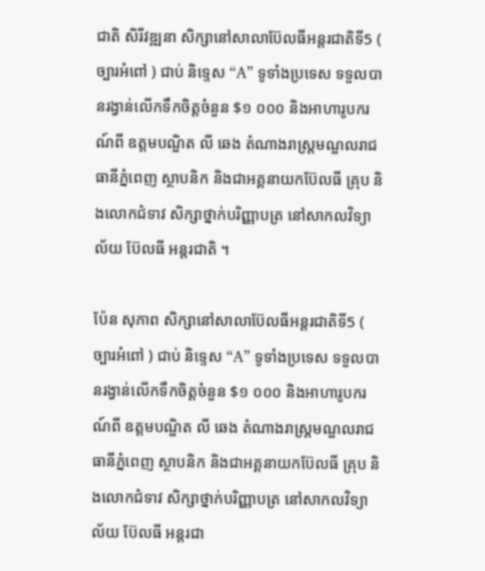ជាតិ សិរីវឌ្ឍនា សិក្សានៅសាលាប៊ែលធីអន្តរជាតិទី5 ( ច្បារអំពៅ ) ជាប់ និទ្ទេស “A” ទូទាំងប្រទេស ទទួលបានរង្វាន់លើកទឹកចិត្តចំនួន $១ ០០០ និងអាហារូបករណ៍ពី ឧត្តមបណ្ឌិត លី ឆេង តំណាងរាស្រ្តមណ្ឌលរាជធានីភ្នំពេញ ស្ថាបនិក និងជាអគ្គនាយកប៊ែលធី គ្រុប និងលោកជំទាវ សិក្សាថ្នាក់បរិញ្ញាបត្រ នៅសាកលវិទ្យាល័យ ប៊ែលធី អន្តរជាតិ ។

ប៉ែន សុភាព សិក្សានៅសាលាប៊ែលធីអន្តរជាតិទី5 ( ច្បារអំពៅ ) ជាប់ និទ្ទេស “A” ទូទាំងប្រទេស ទទួលបានរង្វាន់លើកទឹកចិត្តចំនួន $១ ០០០ និងអាហារូបករណ៍ពី ឧត្តមបណ្ឌិត លី ឆេង តំណាងរាស្រ្តមណ្ឌលរាជធានីភ្នំពេញ ស្ថាបនិក និងជាអគ្គនាយកប៊ែលធី គ្រុប និងលោកជំទាវ សិក្សាថ្នាក់បរិញ្ញាបត្រ នៅសាកលវិទ្យាល័យ ប៊ែលធី អន្តរជា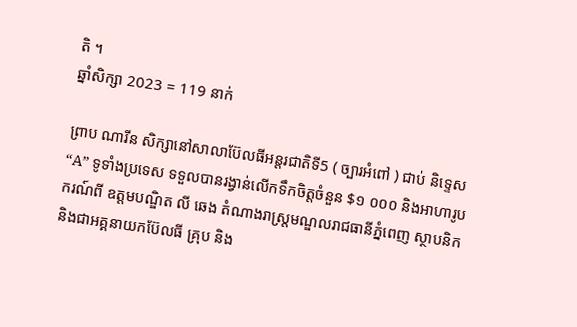តិ ។
ឆ្នាំសិក្សា 2023 = 119 នាក់

ព្រាប ណារីន សិក្សានៅសាលាប៊ែលធីអន្តរជាតិទី5 ( ច្បារអំពៅ ) ជាប់ និទ្ទេស “A” ទូទាំងប្រទេស ទទួលបានរង្វាន់លើកទឹកចិត្តចំនួន $១ ០០០ និងអាហារូបករណ៍ពី ឧត្តមបណ្ឌិត លី ឆេង តំណាងរាស្រ្តមណ្ឌលរាជធានីភ្នំពេញ ស្ថាបនិក និងជាអគ្គនាយកប៊ែលធី គ្រុប និង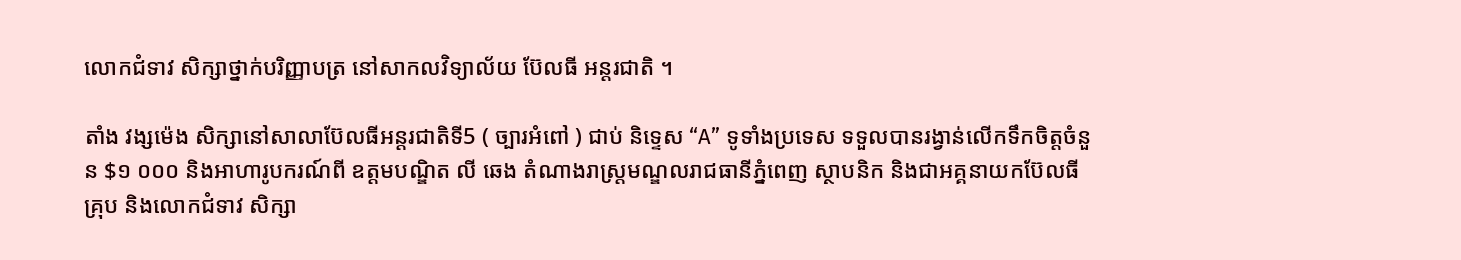លោកជំទាវ សិក្សាថ្នាក់បរិញ្ញាបត្រ នៅសាកលវិទ្យាល័យ ប៊ែលធី អន្តរជាតិ ។

តាំង វង្សម៉េង សិក្សានៅសាលាប៊ែលធីអន្តរជាតិទី5 ( ច្បារអំពៅ ) ជាប់ និទ្ទេស “A” ទូទាំងប្រទេស ទទួលបានរង្វាន់លើកទឹកចិត្តចំនួន $១ ០០០ និងអាហារូបករណ៍ពី ឧត្តមបណ្ឌិត លី ឆេង តំណាងរាស្រ្តមណ្ឌលរាជធានីភ្នំពេញ ស្ថាបនិក និងជាអគ្គនាយកប៊ែលធី គ្រុប និងលោកជំទាវ សិក្សា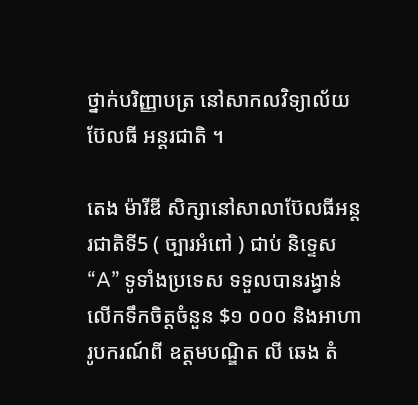ថ្នាក់បរិញ្ញាបត្រ នៅសាកលវិទ្យាល័យ ប៊ែលធី អន្តរជាតិ ។

តេង ម៉ារីឌី សិក្សានៅសាលាប៊ែលធីអន្តរជាតិទី5 ( ច្បារអំពៅ ) ជាប់ និទ្ទេស “A” ទូទាំងប្រទេស ទទួលបានរង្វាន់លើកទឹកចិត្តចំនួន $១ ០០០ និងអាហារូបករណ៍ពី ឧត្តមបណ្ឌិត លី ឆេង តំ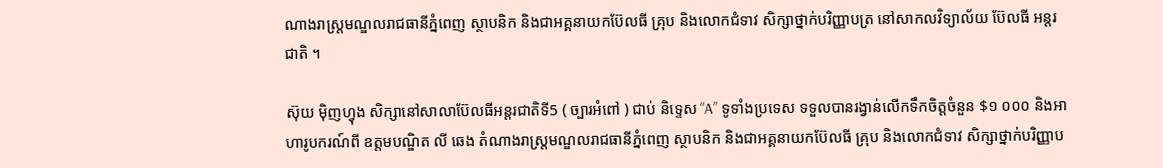ណាងរាស្រ្តមណ្ឌលរាជធានីភ្នំពេញ ស្ថាបនិក និងជាអគ្គនាយកប៊ែលធី គ្រុប និងលោកជំទាវ សិក្សាថ្នាក់បរិញ្ញាបត្រ នៅសាកលវិទ្យាល័យ ប៊ែលធី អន្តរជាតិ ។

ស៊ុយ ម៉ិញហ្វុង សិក្សានៅសាលាប៊ែលធីអន្តរជាតិទី5 ( ច្បារអំពៅ ) ជាប់ និទ្ទេស “A” ទូទាំងប្រទេស ទទួលបានរង្វាន់លើកទឹកចិត្តចំនួន $១ ០០០ និងអាហារូបករណ៍ពី ឧត្តមបណ្ឌិត លី ឆេង តំណាងរាស្រ្តមណ្ឌលរាជធានីភ្នំពេញ ស្ថាបនិក និងជាអគ្គនាយកប៊ែលធី គ្រុប និងលោកជំទាវ សិក្សាថ្នាក់បរិញ្ញាប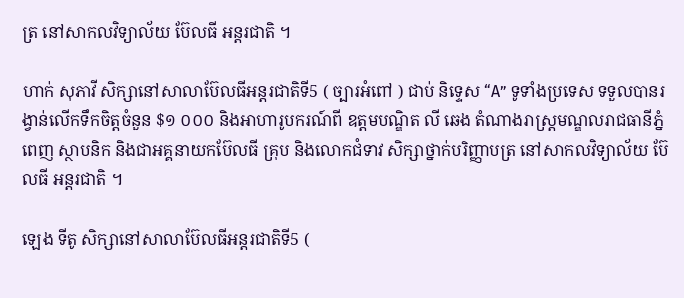ត្រ នៅសាកលវិទ្យាល័យ ប៊ែលធី អន្តរជាតិ ។

ហាក់ សុភាវី សិក្សានៅសាលាប៊ែលធីអន្តរជាតិទី5 ( ច្បារអំពៅ ) ជាប់ និទ្ទេស “A” ទូទាំងប្រទេស ទទួលបានរង្វាន់លើកទឹកចិត្តចំនួន $១ ០០០ និងអាហារូបករណ៍ពី ឧត្តមបណ្ឌិត លី ឆេង តំណាងរាស្រ្តមណ្ឌលរាជធានីភ្នំពេញ ស្ថាបនិក និងជាអគ្គនាយកប៊ែលធី គ្រុប និងលោកជំទាវ សិក្សាថ្នាក់បរិញ្ញាបត្រ នៅសាកលវិទ្យាល័យ ប៊ែលធី អន្តរជាតិ ។

ឡេង ទីតូ សិក្សានៅសាលាប៊ែលធីអន្តរជាតិទី5 (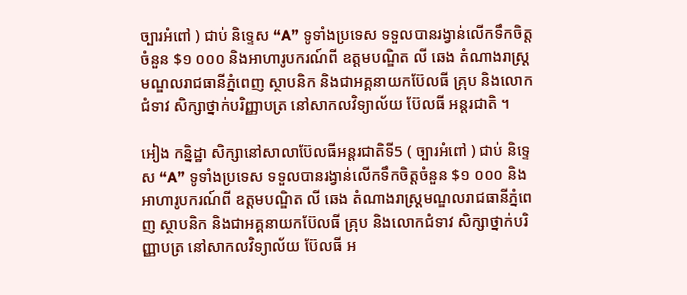ច្បារអំពៅ ) ជាប់ និទ្ទេស “A” ទូទាំងប្រទេស ទទួលបានរង្វាន់លើកទឹកចិត្តចំនួន $១ ០០០ និងអាហារូបករណ៍ពី ឧត្តមបណ្ឌិត លី ឆេង តំណាងរាស្រ្តមណ្ឌលរាជធានីភ្នំពេញ ស្ថាបនិក និងជាអគ្គនាយកប៊ែលធី គ្រុប និងលោកជំទាវ សិក្សាថ្នាក់បរិញ្ញាបត្រ នៅសាកលវិទ្យាល័យ ប៊ែលធី អន្តរជាតិ ។

អៀង កន្និដ្ឋា សិក្សានៅសាលាប៊ែលធីអន្តរជាតិទី5 ( ច្បារអំពៅ ) ជាប់ និទ្ទេស “A” ទូទាំងប្រទេស ទទួលបានរង្វាន់លើកទឹកចិត្តចំនួន $១ ០០០ និងអាហារូបករណ៍ពី ឧត្តមបណ្ឌិត លី ឆេង តំណាងរាស្រ្តមណ្ឌលរាជធានីភ្នំពេញ ស្ថាបនិក និងជាអគ្គនាយកប៊ែលធី គ្រុប និងលោកជំទាវ សិក្សាថ្នាក់បរិញ្ញាបត្រ នៅសាកលវិទ្យាល័យ ប៊ែលធី អ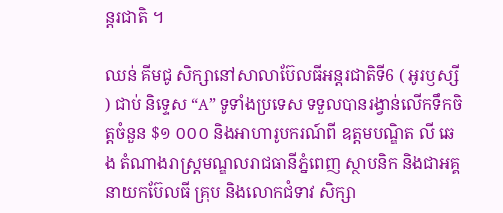ន្តរជាតិ ។

ឈន់ គីមជូ សិក្សានៅសាលាប៊ែលធីអន្តរជាតិទី6 ( អូរឫស្សី ) ជាប់ និទ្ទេស “A” ទូទាំងប្រទេស ទទួលបានរង្វាន់លើកទឹកចិត្តចំនួន $១ ០០០ និងអាហារូបករណ៍ពី ឧត្តមបណ្ឌិត លី ឆេង តំណាងរាស្រ្តមណ្ឌលរាជធានីភ្នំពេញ ស្ថាបនិក និងជាអគ្គនាយកប៊ែលធី គ្រុប និងលោកជំទាវ សិក្សា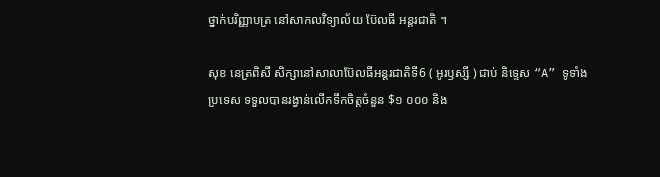ថ្នាក់បរិញ្ញាបត្រ នៅសាកលវិទ្យាល័យ ប៊ែលធី អន្តរជាតិ ។

សុខ នេត្រពិសី សិក្សានៅសាលាប៊ែលធីអន្តរជាតិទី6 ( អូរឫស្សី ) ជាប់ និទ្ទេស “A” ទូទាំងប្រទេស ទទួលបានរង្វាន់លើកទឹកចិត្តចំនួន $១ ០០០ និង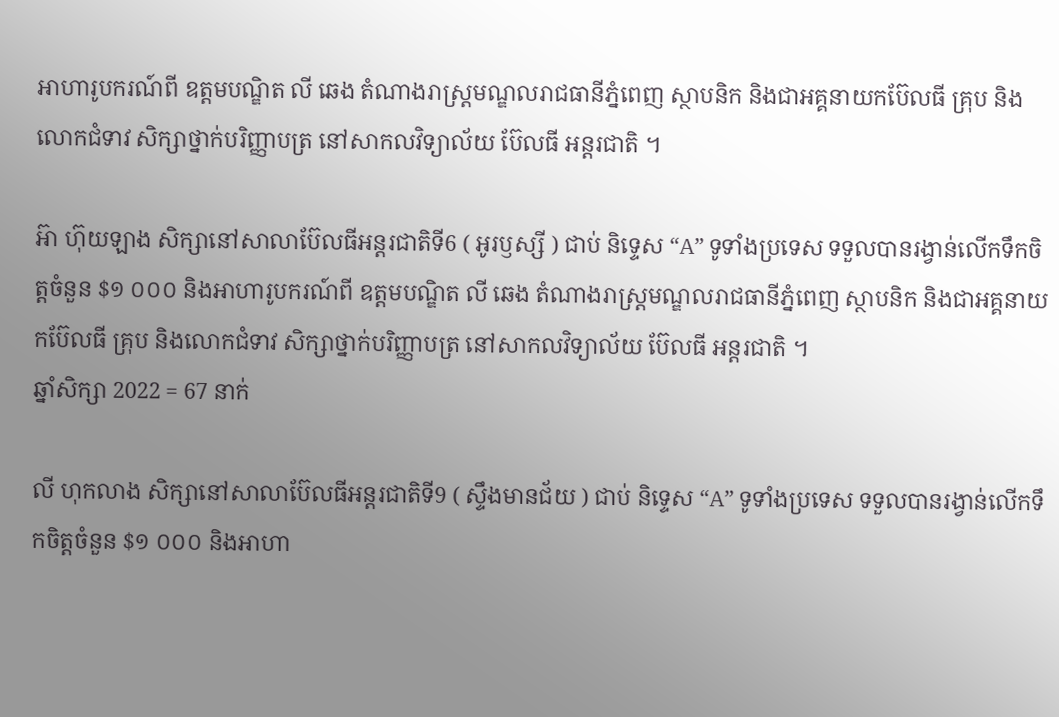អាហារូបករណ៍ពី ឧត្តមបណ្ឌិត លី ឆេង តំណាងរាស្រ្តមណ្ឌលរាជធានីភ្នំពេញ ស្ថាបនិក និងជាអគ្គនាយកប៊ែលធី គ្រុប និងលោកជំទាវ សិក្សាថ្នាក់បរិញ្ញាបត្រ នៅសាកលវិទ្យាល័យ ប៊ែលធី អន្តរជាតិ ។

អ៊ា ហ៊ុយឡាង សិក្សានៅសាលាប៊ែលធីអន្តរជាតិទី6 ( អូរឫស្សី ) ជាប់ និទ្ទេស “A” ទូទាំងប្រទេស ទទួលបានរង្វាន់លើកទឹកចិត្តចំនួន $១ ០០០ និងអាហារូបករណ៍ពី ឧត្តមបណ្ឌិត លី ឆេង តំណាងរាស្រ្តមណ្ឌលរាជធានីភ្នំពេញ ស្ថាបនិក និងជាអគ្គនាយកប៊ែលធី គ្រុប និងលោកជំទាវ សិក្សាថ្នាក់បរិញ្ញាបត្រ នៅសាកលវិទ្យាល័យ ប៊ែលធី អន្តរជាតិ ។
ឆ្នាំសិក្សា 2022 = 67 នាក់

លី ហុកលាង សិក្សានៅសាលាប៊ែលធីអន្តរជាតិទី9 ( ស្ទឹងមានជ័យ ) ជាប់ និទ្ទេស “A” ទូទាំងប្រទេស ទទួលបានរង្វាន់លើកទឹកចិត្តចំនួន $១ ០០០ និងអាហា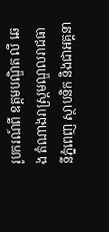រូបករណ៍ពី ឧត្តមបណ្ឌិត លី ឆេង តំណាងរាស្រ្តមណ្ឌលរាជធានីភ្នំពេញ ស្ថាបនិក និងជាអគ្គនា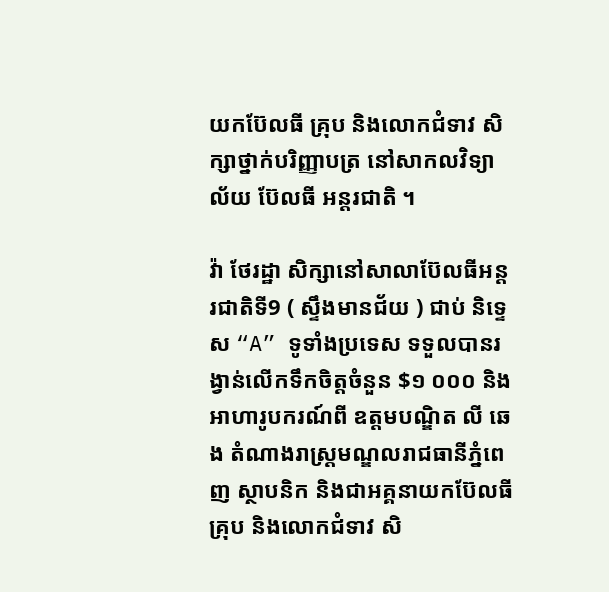យកប៊ែលធី គ្រុប និងលោកជំទាវ សិក្សាថ្នាក់បរិញ្ញាបត្រ នៅសាកលវិទ្យាល័យ ប៊ែលធី អន្តរជាតិ ។

វ៉ា ថែរដ្ឋា សិក្សានៅសាលាប៊ែលធីអន្តរជាតិទី9 ( ស្ទឹងមានជ័យ ) ជាប់ និទ្ទេស “A” ទូទាំងប្រទេស ទទួលបានរង្វាន់លើកទឹកចិត្តចំនួន $១ ០០០ និងអាហារូបករណ៍ពី ឧត្តមបណ្ឌិត លី ឆេង តំណាងរាស្រ្តមណ្ឌលរាជធានីភ្នំពេញ ស្ថាបនិក និងជាអគ្គនាយកប៊ែលធី គ្រុប និងលោកជំទាវ សិ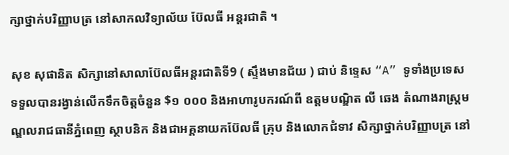ក្សាថ្នាក់បរិញ្ញាបត្រ នៅសាកលវិទ្យាល័យ ប៊ែលធី អន្តរជាតិ ។

សុខ សុផានិត សិក្សានៅសាលាប៊ែលធីអន្តរជាតិទី9 ( ស្ទឹងមានជ័យ ) ជាប់ និទ្ទេស “A” ទូទាំងប្រទេស ទទួលបានរង្វាន់លើកទឹកចិត្តចំនួន $១ ០០០ និងអាហារូបករណ៍ពី ឧត្តមបណ្ឌិត លី ឆេង តំណាងរាស្រ្តមណ្ឌលរាជធានីភ្នំពេញ ស្ថាបនិក និងជាអគ្គនាយកប៊ែលធី គ្រុប និងលោកជំទាវ សិក្សាថ្នាក់បរិញ្ញាបត្រ នៅ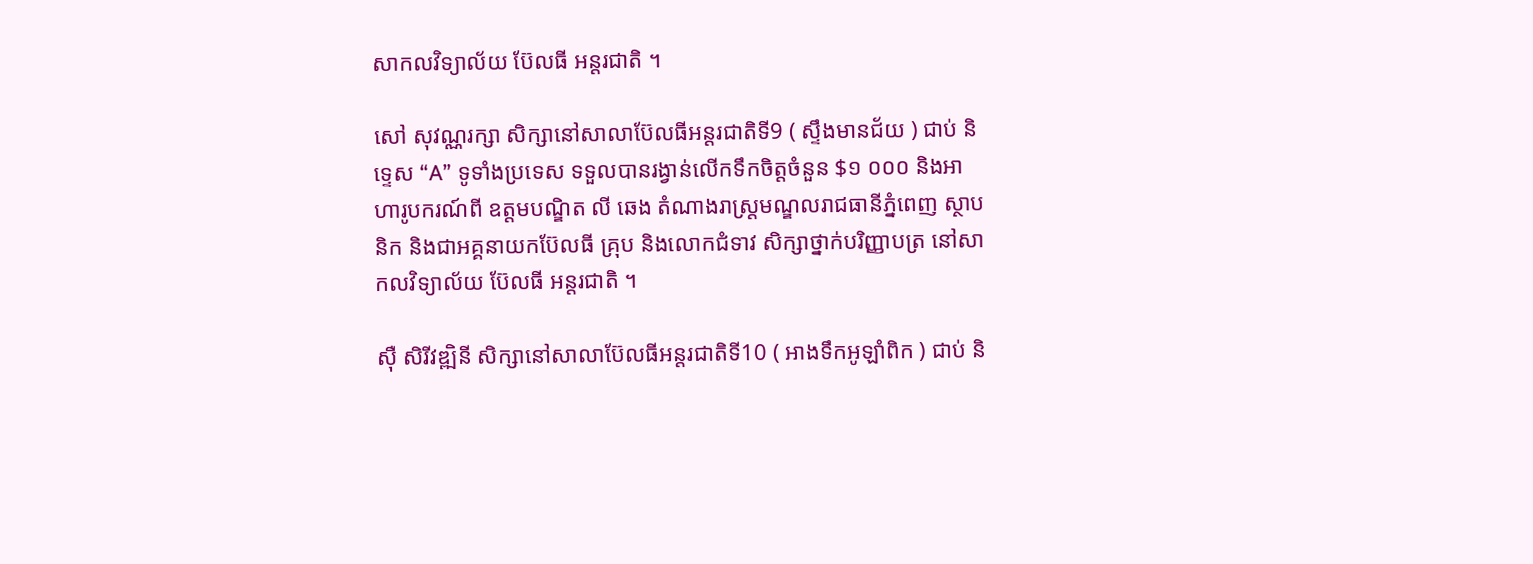សាកលវិទ្យាល័យ ប៊ែលធី អន្តរជាតិ ។

សៅ សុវណ្ណរក្សា សិក្សានៅសាលាប៊ែលធីអន្តរជាតិទី9 ( ស្ទឹងមានជ័យ ) ជាប់ និទ្ទេស “A” ទូទាំងប្រទេស ទទួលបានរង្វាន់លើកទឹកចិត្តចំនួន $១ ០០០ និងអាហារូបករណ៍ពី ឧត្តមបណ្ឌិត លី ឆេង តំណាងរាស្រ្តមណ្ឌលរាជធានីភ្នំពេញ ស្ថាបនិក និងជាអគ្គនាយកប៊ែលធី គ្រុប និងលោកជំទាវ សិក្សាថ្នាក់បរិញ្ញាបត្រ នៅសាកលវិទ្យាល័យ ប៊ែលធី អន្តរជាតិ ។

ស៊ឺ សិរីវឌ្ឍិនី សិក្សានៅសាលាប៊ែលធីអន្តរជាតិទី10 ( អាងទឹកអូឡាំពិក ) ជាប់ និ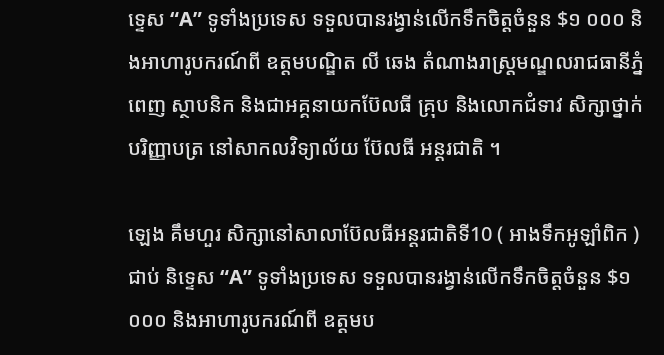ទ្ទេស “A” ទូទាំងប្រទេស ទទួលបានរង្វាន់លើកទឹកចិត្តចំនួន $១ ០០០ និងអាហារូបករណ៍ពី ឧត្តមបណ្ឌិត លី ឆេង តំណាងរាស្រ្តមណ្ឌលរាជធានីភ្នំពេញ ស្ថាបនិក និងជាអគ្គនាយកប៊ែលធី គ្រុប និងលោកជំទាវ សិក្សាថ្នាក់បរិញ្ញាបត្រ នៅសាកលវិទ្យាល័យ ប៊ែលធី អន្តរជាតិ ។

ឡេង គឹមហួរ សិក្សានៅសាលាប៊ែលធីអន្តរជាតិទី10 ( អាងទឹកអូឡាំពិក ) ជាប់ និទ្ទេស “A” ទូទាំងប្រទេស ទទួលបានរង្វាន់លើកទឹកចិត្តចំនួន $១ ០០០ និងអាហារូបករណ៍ពី ឧត្តមប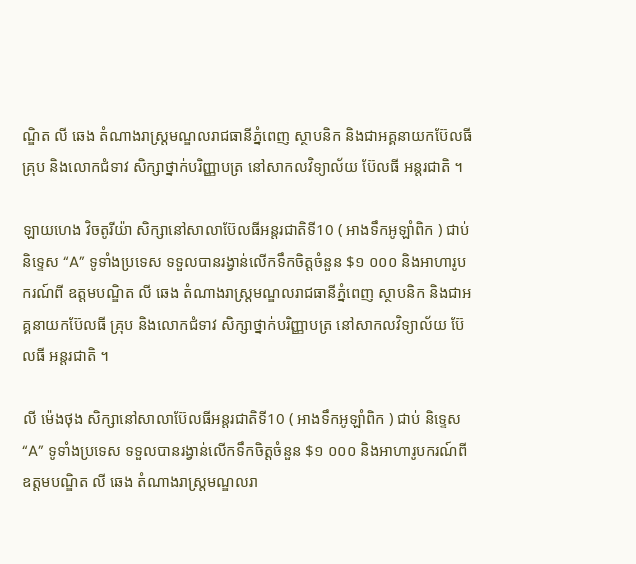ណ្ឌិត លី ឆេង តំណាងរាស្រ្តមណ្ឌលរាជធានីភ្នំពេញ ស្ថាបនិក និងជាអគ្គនាយកប៊ែលធី គ្រុប និងលោកជំទាវ សិក្សាថ្នាក់បរិញ្ញាបត្រ នៅសាកលវិទ្យាល័យ ប៊ែលធី អន្តរជាតិ ។

ឡាយហេង វិចតូរីយ៉ា សិក្សានៅសាលាប៊ែលធីអន្តរជាតិទី10 ( អាងទឹកអូឡាំពិក ) ជាប់ និទ្ទេស “A” ទូទាំងប្រទេស ទទួលបានរង្វាន់លើកទឹកចិត្តចំនួន $១ ០០០ និងអាហារូបករណ៍ពី ឧត្តមបណ្ឌិត លី ឆេង តំណាងរាស្រ្តមណ្ឌលរាជធានីភ្នំពេញ ស្ថាបនិក និងជាអគ្គនាយកប៊ែលធី គ្រុប និងលោកជំទាវ សិក្សាថ្នាក់បរិញ្ញាបត្រ នៅសាកលវិទ្យាល័យ ប៊ែលធី អន្តរជាតិ ។

លី ម៉េងថុង សិក្សានៅសាលាប៊ែលធីអន្តរជាតិទី10 ( អាងទឹកអូឡាំពិក ) ជាប់ និទ្ទេស “A” ទូទាំងប្រទេស ទទួលបានរង្វាន់លើកទឹកចិត្តចំនួន $១ ០០០ និងអាហារូបករណ៍ពី ឧត្តមបណ្ឌិត លី ឆេង តំណាងរាស្រ្តមណ្ឌលរា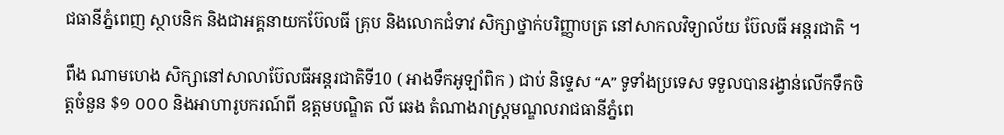ជធានីភ្នំពេញ ស្ថាបនិក និងជាអគ្គនាយកប៊ែលធី គ្រុប និងលោកជំទាវ សិក្សាថ្នាក់បរិញ្ញាបត្រ នៅសាកលវិទ្យាល័យ ប៊ែលធី អន្តរជាតិ ។

ពឹង ណាមហេង សិក្សានៅសាលាប៊ែលធីអន្តរជាតិទី10 ( អាងទឹកអូឡាំពិក ) ជាប់ និទ្ទេស “A” ទូទាំងប្រទេស ទទួលបានរង្វាន់លើកទឹកចិត្តចំនួន $១ ០០០ និងអាហារូបករណ៍ពី ឧត្តមបណ្ឌិត លី ឆេង តំណាងរាស្រ្តមណ្ឌលរាជធានីភ្នំពេ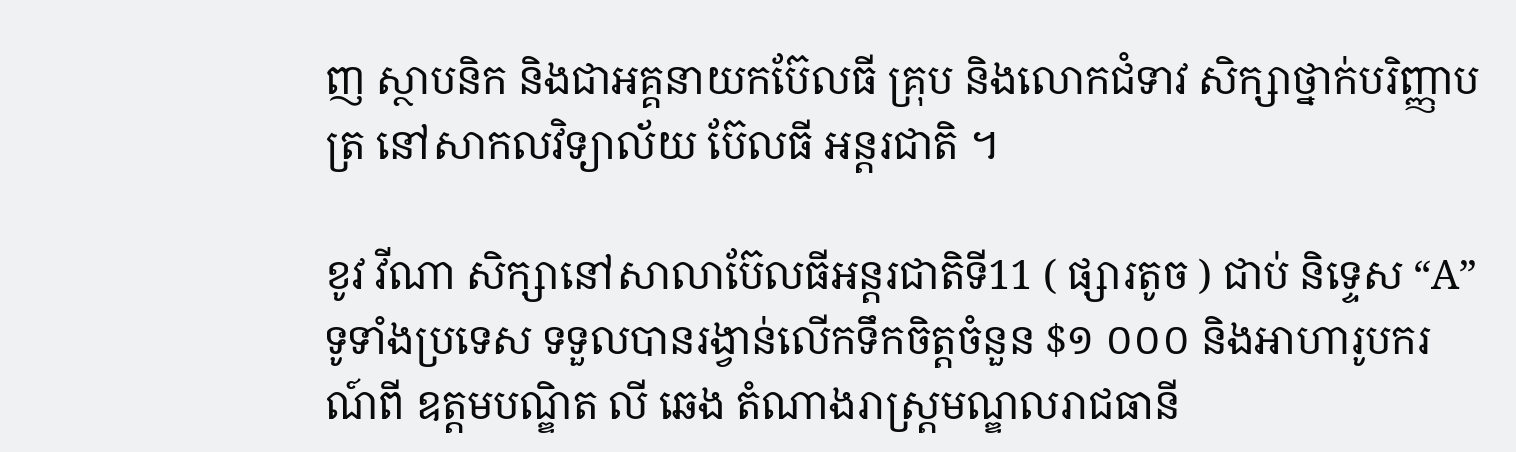ញ ស្ថាបនិក និងជាអគ្គនាយកប៊ែលធី គ្រុប និងលោកជំទាវ សិក្សាថ្នាក់បរិញ្ញាបត្រ នៅសាកលវិទ្យាល័យ ប៊ែលធី អន្តរជាតិ ។

ខូវ វីណា សិក្សានៅសាលាប៊ែលធីអន្តរជាតិទី11 ( ផ្សារតូច ) ជាប់ និទ្ទេស “A” ទូទាំងប្រទេស ទទួលបានរង្វាន់លើកទឹកចិត្តចំនួន $១ ០០០ និងអាហារូបករណ៍ពី ឧត្តមបណ្ឌិត លី ឆេង តំណាងរាស្រ្តមណ្ឌលរាជធានី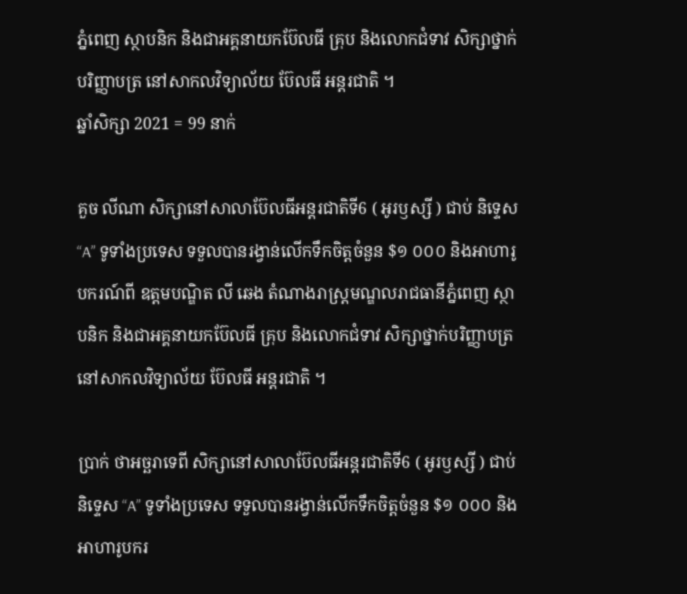ភ្នំពេញ ស្ថាបនិក និងជាអគ្គនាយកប៊ែលធី គ្រុប និងលោកជំទាវ សិក្សាថ្នាក់បរិញ្ញាបត្រ នៅសាកលវិទ្យាល័យ ប៊ែលធី អន្តរជាតិ ។
ឆ្នាំសិក្សា 2021 = 99 នាក់

គួច លីណា សិក្សានៅសាលាប៊ែលធីអន្តរជាតិទី6 ( អូរឫស្សី ) ជាប់ និទ្ទេស “A” ទូទាំងប្រទេស ទទួលបានរង្វាន់លើកទឹកចិត្តចំនួន $១ ០០០ និងអាហារូបករណ៍ពី ឧត្តមបណ្ឌិត លី ឆេង តំណាងរាស្រ្តមណ្ឌលរាជធានីភ្នំពេញ ស្ថាបនិក និងជាអគ្គនាយកប៊ែលធី គ្រុប និងលោកជំទាវ សិក្សាថ្នាក់បរិញ្ញាបត្រ នៅសាកលវិទ្យាល័យ ប៊ែលធី អន្តរជាតិ ។

ប្រាក់ ថាអច្ឆរាទេពី សិក្សានៅសាលាប៊ែលធីអន្តរជាតិទី6 ( អូរឫស្សី ) ជាប់ និទ្ទេស “A” ទូទាំងប្រទេស ទទួលបានរង្វាន់លើកទឹកចិត្តចំនួន $១ ០០០ និងអាហារូបករ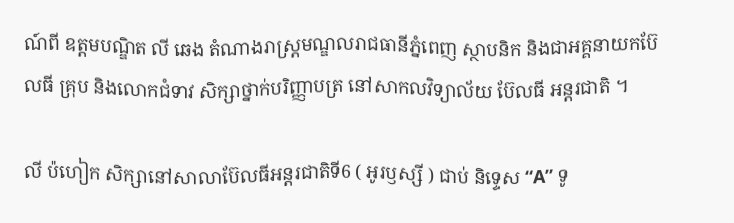ណ៍ពី ឧត្តមបណ្ឌិត លី ឆេង តំណាងរាស្រ្តមណ្ឌលរាជធានីភ្នំពេញ ស្ថាបនិក និងជាអគ្គនាយកប៊ែលធី គ្រុប និងលោកជំទាវ សិក្សាថ្នាក់បរិញ្ញាបត្រ នៅសាកលវិទ្យាល័យ ប៊ែលធី អន្តរជាតិ ។

លី ប៉ហៀក សិក្សានៅសាលាប៊ែលធីអន្តរជាតិទី6 ( អូរឫស្សី ) ជាប់ និទ្ទេស “A” ទូ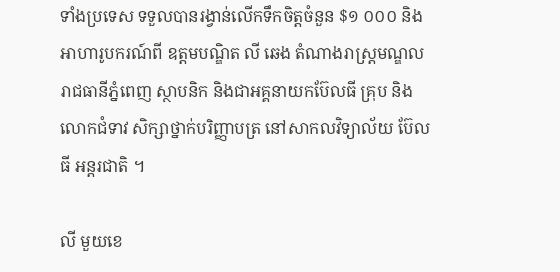ទាំងប្រទេស ទទួលបានរង្វាន់លើកទឹកចិត្តចំនួន $១ ០០០ និងអាហារូបករណ៍ពី ឧត្តមបណ្ឌិត លី ឆេង តំណាងរាស្រ្តមណ្ឌលរាជធានីភ្នំពេញ ស្ថាបនិក និងជាអគ្គនាយកប៊ែលធី គ្រុប និងលោកជំទាវ សិក្សាថ្នាក់បរិញ្ញាបត្រ នៅសាកលវិទ្យាល័យ ប៊ែលធី អន្តរជាតិ ។

លី មួយខេ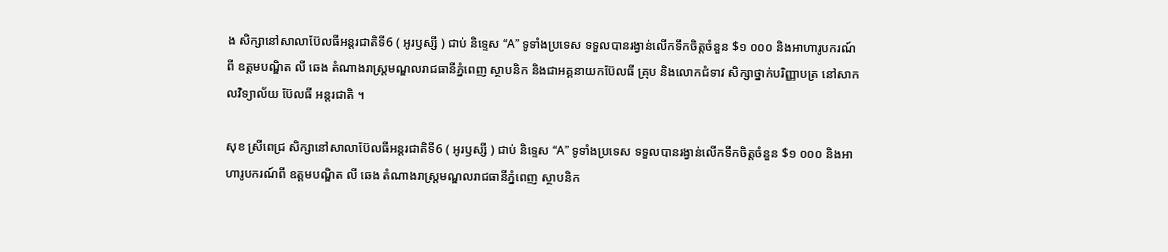ង សិក្សានៅសាលាប៊ែលធីអន្តរជាតិទី6 ( អូរឫស្សី ) ជាប់ និទ្ទេស “A” ទូទាំងប្រទេស ទទួលបានរង្វាន់លើកទឹកចិត្តចំនួន $១ ០០០ និងអាហារូបករណ៍ពី ឧត្តមបណ្ឌិត លី ឆេង តំណាងរាស្រ្តមណ្ឌលរាជធានីភ្នំពេញ ស្ថាបនិក និងជាអគ្គនាយកប៊ែលធី គ្រុប និងលោកជំទាវ សិក្សាថ្នាក់បរិញ្ញាបត្រ នៅសាកលវិទ្យាល័យ ប៊ែលធី អន្តរជាតិ ។

សុខ ស្រីពេជ្រ សិក្សានៅសាលាប៊ែលធីអន្តរជាតិទី6 ( អូរឫស្សី ) ជាប់ និទ្ទេស “A” ទូទាំងប្រទេស ទទួលបានរង្វាន់លើកទឹកចិត្តចំនួន $១ ០០០ និងអាហារូបករណ៍ពី ឧត្តមបណ្ឌិត លី ឆេង តំណាងរាស្រ្តមណ្ឌលរាជធានីភ្នំពេញ ស្ថាបនិក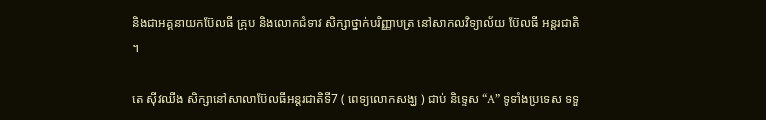និងជាអគ្គនាយកប៊ែលធី គ្រុប និងលោកជំទាវ សិក្សាថ្នាក់បរិញ្ញាបត្រ នៅសាកលវិទ្យាល័យ ប៊ែលធី អន្តរជាតិ ។

តេ ស៊ីវឈីង សិក្សានៅសាលាប៊ែលធីអន្តរជាតិទី7 ( ពេទ្យលោកសង្ឃ ) ជាប់ និទ្ទេស “A” ទូទាំងប្រទេស ទទួ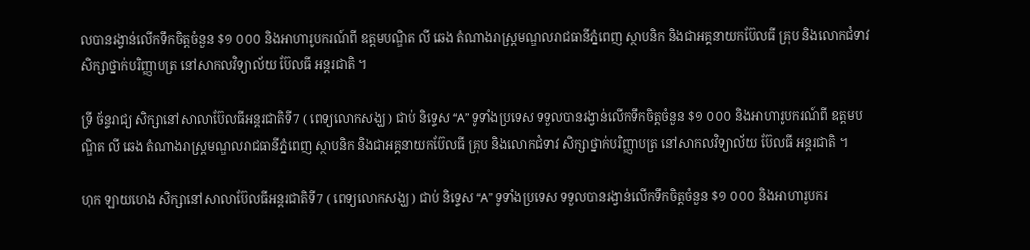លបានរង្វាន់លើកទឹកចិត្តចំនួន $១ ០០០ និងអាហារូបករណ៍ពី ឧត្តមបណ្ឌិត លី ឆេង តំណាងរាស្រ្តមណ្ឌលរាជធានីភ្នំពេញ ស្ថាបនិក និងជាអគ្គនាយកប៊ែលធី គ្រុប និងលោកជំទាវ សិក្សាថ្នាក់បរិញ្ញាបត្រ នៅសាកលវិទ្យាល័យ ប៊ែលធី អន្តរជាតិ ។

ទ្រី ច័ន្ទរាជ្យ សិក្សានៅសាលាប៊ែលធីអន្តរជាតិទី7 ( ពេទ្យលោកសង្ឃ ) ជាប់ និទ្ទេស “A” ទូទាំងប្រទេស ទទួលបានរង្វាន់លើកទឹកចិត្តចំនួន $១ ០០០ និងអាហារូបករណ៍ពី ឧត្តមបណ្ឌិត លី ឆេង តំណាងរាស្រ្តមណ្ឌលរាជធានីភ្នំពេញ ស្ថាបនិក និងជាអគ្គនាយកប៊ែលធី គ្រុប និងលោកជំទាវ សិក្សាថ្នាក់បរិញ្ញាបត្រ នៅសាកលវិទ្យាល័យ ប៊ែលធី អន្តរជាតិ ។

ហុក ឡាយហេង សិក្សានៅសាលាប៊ែលធីអន្តរជាតិទី7 ( ពេទ្យលោកសង្ឃ ) ជាប់ និទ្ទេស “A” ទូទាំងប្រទេស ទទួលបានរង្វាន់លើកទឹកចិត្តចំនួន $១ ០០០ និងអាហារូបករ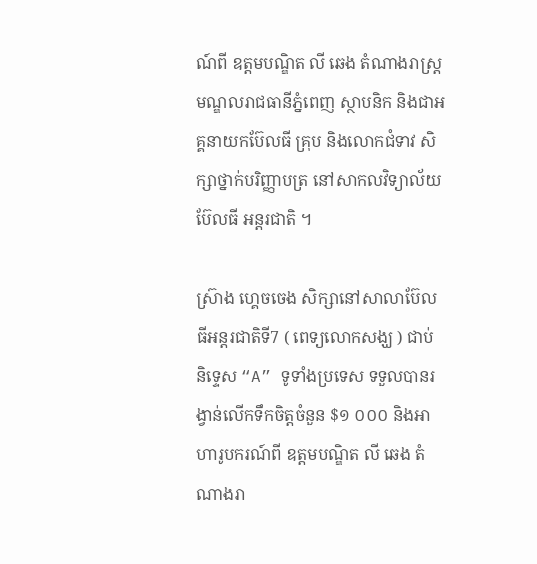ណ៍ពី ឧត្តមបណ្ឌិត លី ឆេង តំណាងរាស្រ្តមណ្ឌលរាជធានីភ្នំពេញ ស្ថាបនិក និងជាអគ្គនាយកប៊ែលធី គ្រុប និងលោកជំទាវ សិក្សាថ្នាក់បរិញ្ញាបត្រ នៅសាកលវិទ្យាល័យ ប៊ែលធី អន្តរជាតិ ។

ស៊្រាង ហ្គេចចេង សិក្សានៅសាលាប៊ែលធីអន្តរជាតិទី7 ( ពេទ្យលោកសង្ឃ ) ជាប់ និទ្ទេស “A” ទូទាំងប្រទេស ទទួលបានរង្វាន់លើកទឹកចិត្តចំនួន $១ ០០០ និងអាហារូបករណ៍ពី ឧត្តមបណ្ឌិត លី ឆេង តំណាងរា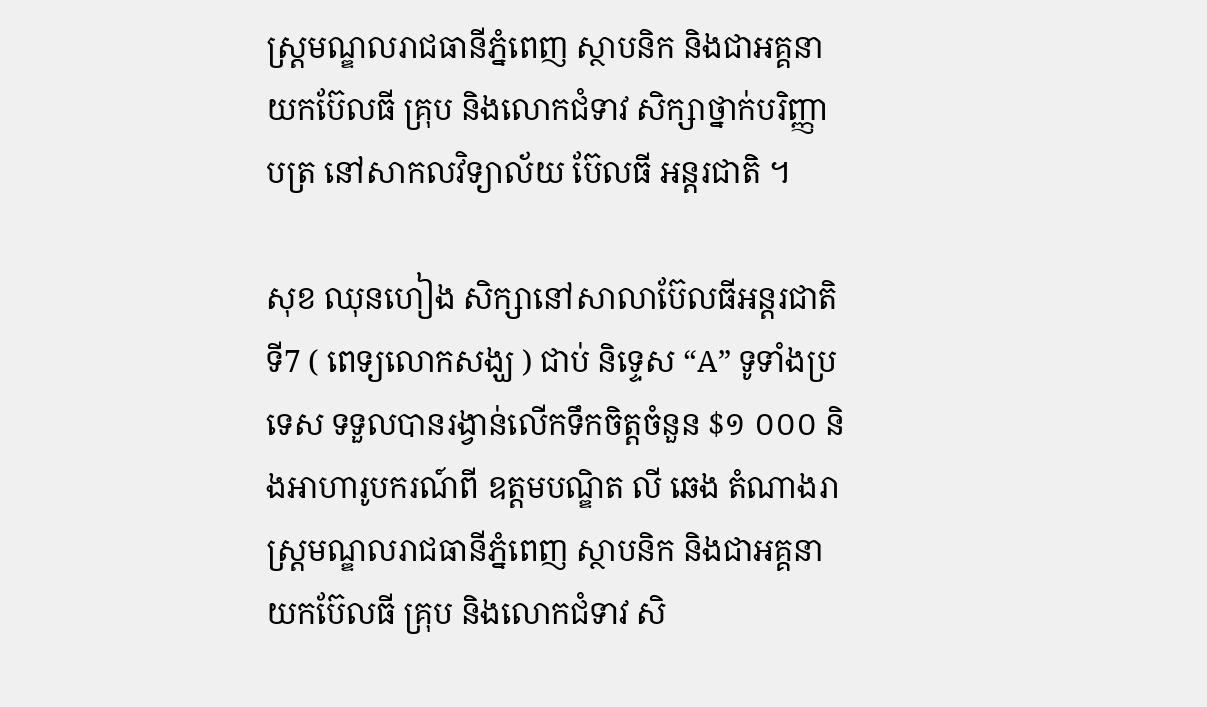ស្រ្តមណ្ឌលរាជធានីភ្នំពេញ ស្ថាបនិក និងជាអគ្គនាយកប៊ែលធី គ្រុប និងលោកជំទាវ សិក្សាថ្នាក់បរិញ្ញាបត្រ នៅសាកលវិទ្យាល័យ ប៊ែលធី អន្តរជាតិ ។

សុខ ឈុនហៀង សិក្សានៅសាលាប៊ែលធីអន្តរជាតិទី7 ( ពេទ្យលោកសង្ឃ ) ជាប់ និទ្ទេស “A” ទូទាំងប្រទេស ទទួលបានរង្វាន់លើកទឹកចិត្តចំនួន $១ ០០០ និងអាហារូបករណ៍ពី ឧត្តមបណ្ឌិត លី ឆេង តំណាងរាស្រ្តមណ្ឌលរាជធានីភ្នំពេញ ស្ថាបនិក និងជាអគ្គនាយកប៊ែលធី គ្រុប និងលោកជំទាវ សិ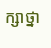ក្សាថ្នា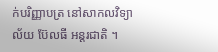ក់បរិញ្ញាបត្រ នៅសាកលវិទ្យាល័យ ប៊ែលធី អន្តរជាតិ ។